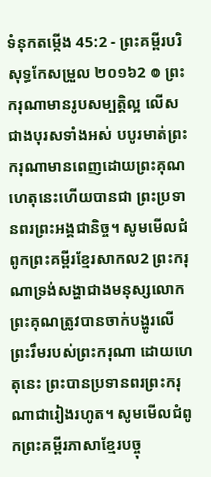ទំនុកតម្កើង 45:2 - ព្រះគម្ពីរបរិសុទ្ធកែសម្រួល ២០១៦2 ៙ ព្រះករុណាមានរូបសម្បត្តិល្អ លើសជាងបុរសទាំងអស់ បបូរមាត់ព្រះករុណាមានពេញដោយព្រះគុណ ហេតុនេះហើយបានជា ព្រះប្រទានពរព្រះអង្គជានិច្ច។ សូមមើលជំពូកព្រះគម្ពីរខ្មែរសាកល2 ព្រះករុណាទ្រង់សង្ហាជាងមនុស្សលោក ព្រះគុណត្រូវបានចាក់បង្ហូរលើព្រះរឹមរបស់ព្រះករុណា ដោយហេតុនេះ ព្រះបានប្រទានពរព្រះករុណាជារៀងរហូត។ សូមមើលជំពូកព្រះគម្ពីរភាសាខ្មែរបច្ចុ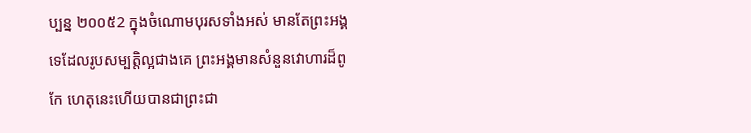ប្បន្ន ២០០៥2 ក្នុងចំណោមបុរសទាំងអស់ មានតែព្រះអង្គទេដែលរូបសម្បត្តិល្អជាងគេ ព្រះអង្គមានសំនួនវោហារដ៏ពូកែ ហេតុនេះហើយបានជាព្រះជា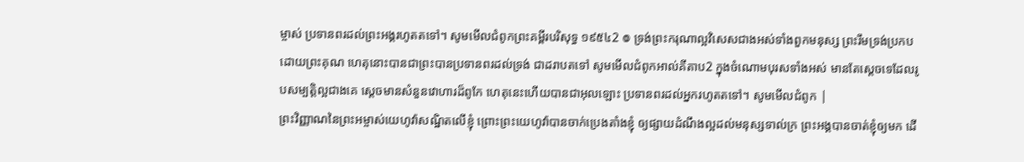ម្ចាស់ ប្រទានពរដល់ព្រះអង្គរហូតតទៅ។ សូមមើលជំពូកព្រះគម្ពីរបរិសុទ្ធ ១៩៥៤2 ៙ ទ្រង់ព្រះករុណាល្អវិសេសជាងអស់ទាំងពួកមនុស្ស ព្រះរឹមទ្រង់ប្រកបដោយព្រះគុណ ហេតុនោះបានជាព្រះបានប្រទានពរដល់ទ្រង់ ជាដរាបតទៅ សូមមើលជំពូកអាល់គីតាប2 ក្នុងចំណោមបុរសទាំងអស់ មានតែស្តេចទេដែលរូបសម្បត្តិល្អជាងគេ ស្តេចមានសំនួនវោហារដ៏ពូកែ ហេតុនេះហើយបានជាអុលឡោះ ប្រទានពរដល់អ្នករហូតតទៅ។ សូមមើលជំពូក |
ព្រះវិញ្ញាណនៃព្រះអម្ចាស់យេហូវ៉ាសណ្ឋិតលើខ្ញុំ ព្រោះព្រះយេហូវ៉ាបានចាក់ប្រេងតាំងខ្ញុំ ឲ្យផ្សាយដំណឹងល្អដល់មនុស្សទាល់ក្រ ព្រះអង្គបានចាត់ខ្ញុំឲ្យមក ដើ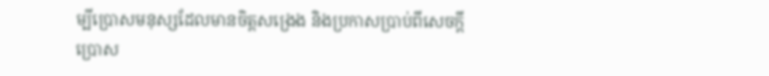ម្បីប្រោសមនុស្សដែលមានចិត្តសង្រេង និងប្រកាសប្រាប់ពីសេចក្ដីប្រោស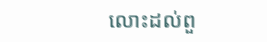លោះដល់ពួ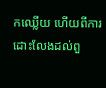កឈ្លើយ ហើយពីការដោះលែងដល់ពួ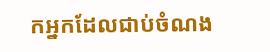កអ្នកដែលជាប់ចំណង